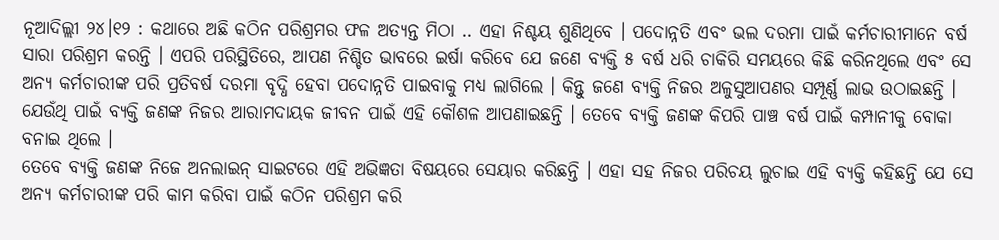ନୂଆଦିଲ୍ଲୀ ୨୪।୧୨ : କଥାରେ ଅଛି କଠିନ ପରିଶ୍ରମର ଫଳ ଅତ୍ୟନ୍ତ ମିଠା .. ଏହା ନିଶ୍ଚୟ ଶୁଣିଥିବେ । ପଦୋନ୍ନତି ଏବଂ ଭଲ ଦରମା ପାଇଁ କର୍ମଚାରୀମାନେ ବର୍ଷ ସାରା ପରିଶ୍ରମ କରନ୍ତି । ଏପରି ପରିସ୍ଥିତିରେ, ଆପଣ ନିଶ୍ଚିତ ଭାବରେ ଇର୍ଷା କରିବେ ଯେ ଜଣେ ବ୍ୟକ୍ତି ୫ ବର୍ଷ ଧରି ଚାକିରି ସମୟରେ କିଛି କରିନଥିଲେ ଏବଂ ସେ ଅନ୍ୟ କର୍ମଚାରୀଙ୍କ ପରି ପ୍ରତିବର୍ଷ ଦରମା ବୃଦ୍ଧି ହେବା ପଦୋନ୍ନତି ପାଇବାକୁ ମଧ୍ୟ ଲାଗିଲେ । କିନ୍ତୁ ଜଣେ ବ୍ୟକ୍ତି ନିଜର ଅଳୁସୁଆପଣର ସମ୍ପୂର୍ଣ୍ଣ ଲାଭ ଉଠାଇଛନ୍ତି । ଯେଉଁଥି ପାଇଁ ବ୍ୟକ୍ତି ଜଣଙ୍କ ନିଜର ଆରାମଦାୟକ ଜୀବନ ପାଇଁ ଏହି କୌଶଳ ଆପଣାଇଛନ୍ତି । ତେବେ ବ୍ୟକ୍ତି ଜଣଙ୍କ କିପରି ପାଞ୍ଚ ବର୍ଷ ପାଇଁ କମ୍ପାନୀକୁ ବୋକା ବନାଇ ଥିଲେ ।
ତେବେ ବ୍ୟକ୍ତି ଜଣଙ୍କ ନିଜେ ଅନଲାଇନ୍ ସାଇଟରେ ଏହି ଅଭିଜ୍ଞତା ବିଷୟରେ ସେୟାର କରିଛନ୍ତି । ଏହା ସହ ନିଜର ପରିଚୟ ଲୁଚାଇ ଏହି ବ୍ୟକ୍ତି କହିଛନ୍ତି ଯେ ସେ ଅନ୍ୟ କର୍ମଚାରୀଙ୍କ ପରି କାମ କରିବା ପାଇଁ କଠିନ ପରିଶ୍ରମ କରି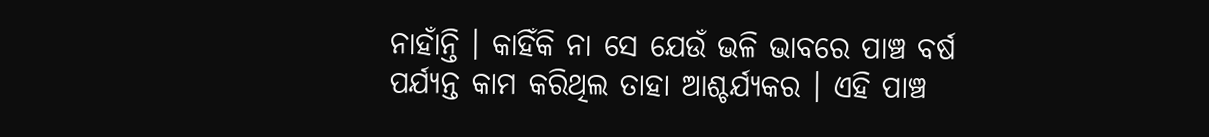ନାହାଁନ୍ତି । କାହିଁକି ନା ସେ ଯେଉଁ ଭଳି ଭାବରେ ପାଞ୍ଚ ବର୍ଷ ପର୍ଯ୍ୟନ୍ତ କାମ କରିଥିଲ ତାହା ଆଶ୍ଚର୍ଯ୍ୟକର । ଏହି ପାଞ୍ଚ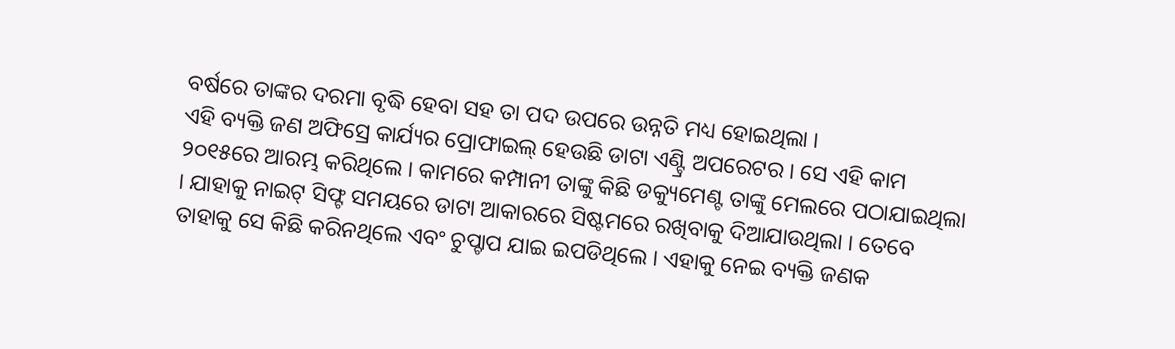ବର୍ଷରେ ତାଙ୍କର ଦରମା ବୃଦ୍ଧି ହେବା ସହ ତା ପଦ ଉପରେ ଉନ୍ନତି ମଧ୍ୟ ହୋଇଥିଲା ।
ଏହି ବ୍ୟକ୍ତି ଜଣ ଅଫିସ୍ରେ କାର୍ଯ୍ୟର ପ୍ରୋଫାଇଲ୍ ହେଉଛି ଡାଟା ଏଣ୍ଟ୍ରି ଅପରେଟର । ସେ ଏହି କାମ ୨୦୧୫ରେ ଆରମ୍ଭ କରିଥିଲେ । କାମରେ କମ୍ପାନୀ ତାଙ୍କୁ କିଛି ଡକ୍ୟୁମେଣ୍ଟ ତାଙ୍କୁ ମେଲରେ ପଠାଯାଇଥିଲା । ଯାହାକୁ ନାଇଟ୍ ସିଫ୍ଟ ସମୟରେ ଡାଟା ଆକାରରେ ସିଷ୍ଟମରେ ରଖିବାକୁ ଦିଆଯାଉଥିଲା । ତେବେ ତାହାକୁ ସେ କିଛି କରିନଥିଲେ ଏବଂ ଚୁପ୍ଚାପ ଯାଇ ଇପଡିଥିଲେ । ଏହାକୁ ନେଇ ବ୍ୟକ୍ତି ଜଣକ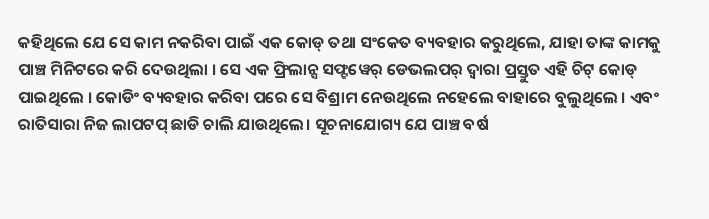କହିଥିଲେ ଯେ ସେ କାମ ନକରିବା ପାଇଁ ଏକ କୋଡ୍ ତଥା ସଂକେତ ବ୍ୟବହାର କରୁଥିଲେ, ଯାହା ତାଙ୍କ କାମକୁ ପାଞ୍ଚ ମିନିଟରେ କରି ଦେଉଥିଲା । ସେ ଏକ ଫ୍ରିଲାନ୍ସ ସଫ୍ଟୱେର୍ ଡେଭଲପର୍ ଦ୍ବାରା ପ୍ରସ୍ତୁତ ଏହି ଚିଟ୍ କୋଡ୍ ପାଇଥିଲେ । କୋଡିଂ ବ୍ୟବହାର କରିବା ପରେ ସେ ବିଶ୍ରାମ ନେଉଥିଲେ ନହେଲେ ବାହାରେ ବୁଲୁଥିଲେ । ଏବଂ ରାତିସାରା ନିଜ ଲାପଟପ୍ ଛାଡି ଚାଲି ଯାଉଥିଲେ। ସୂଚନାଯୋଗ୍ୟ ଯେ ପାଞ୍ଚ ବର୍ଷ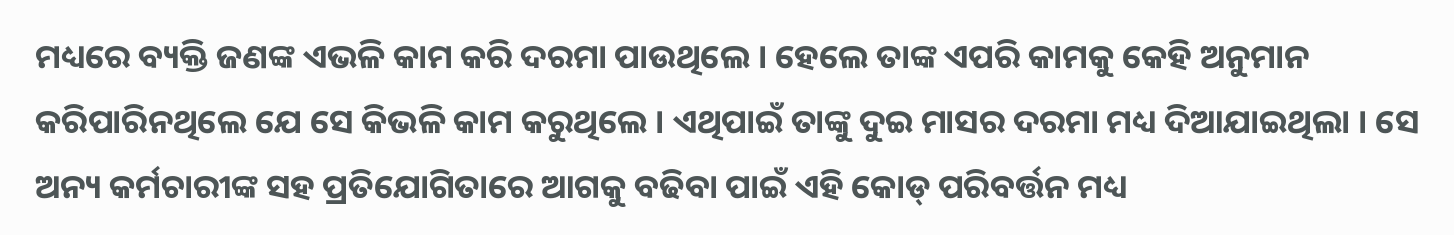ମଧ୍ୟରେ ବ୍ୟକ୍ତି ଜଣଙ୍କ ଏଭଳି କାମ କରି ଦରମା ପାଉଥିଲେ । ହେଲେ ତାଙ୍କ ଏପରି କାମକୁ କେହି ଅନୁମାନ କରିପାରିନଥିଲେ ଯେ ସେ କିଭଳି କାମ କରୁଥିଲେ । ଏଥିପାଇଁ ତାଙ୍କୁ ଦୁଇ ମାସର ଦରମା ମଧ୍ୟ ଦିଆଯାଇଥିଲା । ସେ ଅନ୍ୟ କର୍ମଚାରୀଙ୍କ ସହ ପ୍ରତିଯୋଗିତାରେ ଆଗକୁ ବଢିବା ପାଇଁ ଏହି କୋଡ୍ ପରିବର୍ତ୍ତନ ମଧ୍ୟ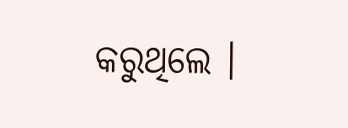କରୁଥିଲେ ।